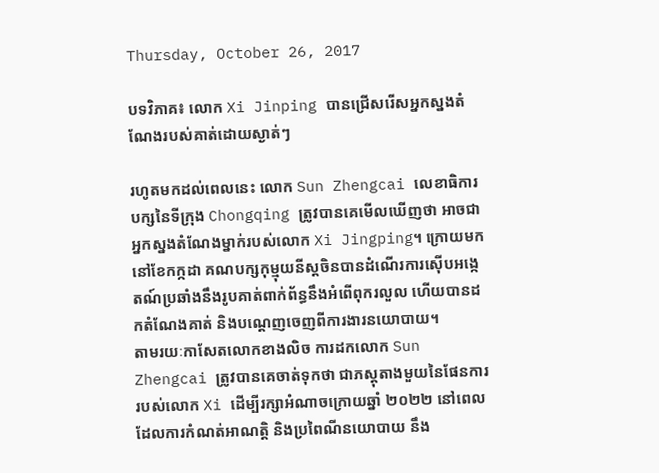Thursday, October 26, 2017

បទវិភាគ៖ លោក Xi Jinping បានជ្រើសរើសអ្នកស្នងតំណែងរបស់គាត់ដោយស្ងាត់ៗ

រហូតមកដល់ពេលនេះ លោក Sun Zhengcai លេខាធិការបក្សនៃទីក្រុង Chongqing ត្រូវបានគេមើលឃើញថា អាចជាអ្នកស្នងតំណែងម្នាក់របស់លោក Xi Jingping។ ក្រោយមក នៅខែកក្កដា គណបក្សកុម្មុយនីស្តចិនបានដំណើរការស៊ើបអង្កេតណ៍ប្រឆាំងនឹងរូបគាត់ពាក់ព័ន្ធនឹងអំពើពុករលួល ហើយបានដកតំណែងគាត់ និងបណ្តេញចេញពីការងារនយោបាយ។
តាមរយៈកាសែតលោកខាងលិច ការដកលោក Sun Zhengcai ត្រូវបានគេចាត់ទុកថា ជាភស្តុតាងមួយនៃផែនការរបស់លោក Xi ដើម្បីរក្សាអំណាចក្រោយឆ្នាំ ២០២២ នៅពេលដែលការកំណត់អាណត្តិ និងប្រពៃណីនយោបាយ នឹង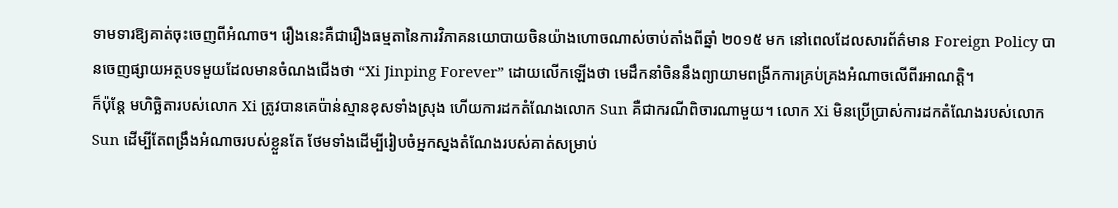ទាមទារឱ្យគាត់ចុះចេញពីអំណាច។ រឿងនេះគឺជារឿងធម្មតានៃការវិភាគនយោបាយចិនយ៉ាងហោចណាស់ចាប់តាំងពីឆ្នាំ ២០១៥ មក នៅពេលដែលសារព័ត៌មាន Foreign Policy បានចេញផ្សាយអត្ថបទមួយដែលមានចំណងជើងថា “Xi Jinping Forever” ដោយលើកឡើងថា មេដឹកនាំចិននឹងព្យាយាមពង្រីកការគ្រប់គ្រងអំណាចលើពីរអាណត្តិ។
ក៏ប៉ុន្តែ មហិច្ឆិតារបស់លោក Xi ត្រូវបានគេប៉ាន់ស្មានខុសទាំងស្រុង ហើយការដកតំណែងលោក Sun គឺជាករណីពិចារណាមួយ។ លោក Xi មិនប្រើប្រាស់ការដកតំណែងរបស់លោក Sun ដើម្បីតែពង្រឹងអំណាចរបស់ខ្លួនតែ ថែមទាំងដើម្បីរៀបចំអ្នកស្នងតំណែងរបស់គាត់សម្រាប់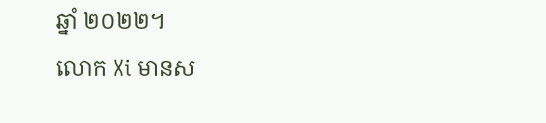ឆ្នាំ ២០២២។
លោក Xi មានស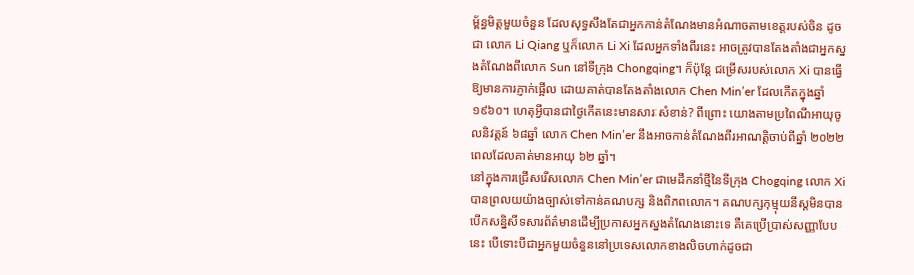ម្ព័ន្ធមិត្តមួយចំនួន ដែលសុទ្ធសឹងតែជាអ្នកកាន់តំណែងមានអំណាចតាមខេត្តរបស់ចិន ដូចជា លោក Li Qiang ឬក៏លោក Li Xi ដែលអ្នកទាំងពីរនេះ អាចត្រូវបានតែងតាំងជាអ្នកស្នងតំណែងពីលោក Sun នៅទីក្រុង Chongqing។ ក៏ប៉ុន្តែ ជម្រើសរបស់លោក Xi បានធ្វើឱ្យមានការភ្ញាក់ផ្អើល ដោយគាត់បានតែងតាំងលោក Chen Min’er ដែលកើតក្នុងឆ្នាំ ១៩៦០។ ហេតុអ្វីបានជាថ្ងៃកើតនេះមានសារៈសំខាន់? ពីព្រោះ យោងតាមប្រពៃណីអាយុចូលនិវត្តន៍ ៦៨ឆ្នាំ លោក Chen Min’er នឹងអាចកាន់តំណែងពីរអាណត្តិចាប់ពីឆ្នាំ ២០២២ ពេលដែលគាត់មានអាយុ ៦២ ឆ្នាំ។
នៅក្នុងការជ្រើសរើសលោក Chen Min’er ជាមេដឹកនាំថ្មីនៃទីក្រុង Chogqing លោក Xi បានព្រលយយ៉ាងច្បាស់ទៅកាន់គណបក្ស និងពិភពលោក។ គណបក្សកុម្មុយនីស្តមិនបានបើកសន្និសីទសារព័ត៌មានដើម្បីប្រកាសអ្នកស្នងតំណែងនោះទេ គឺគេប្រើប្រាស់សញ្ញាបែបនេះ បើទោះបីជាអ្នកមួយចំនួននៅប្រទេសលោកខាងលិចហាក់ដូចជា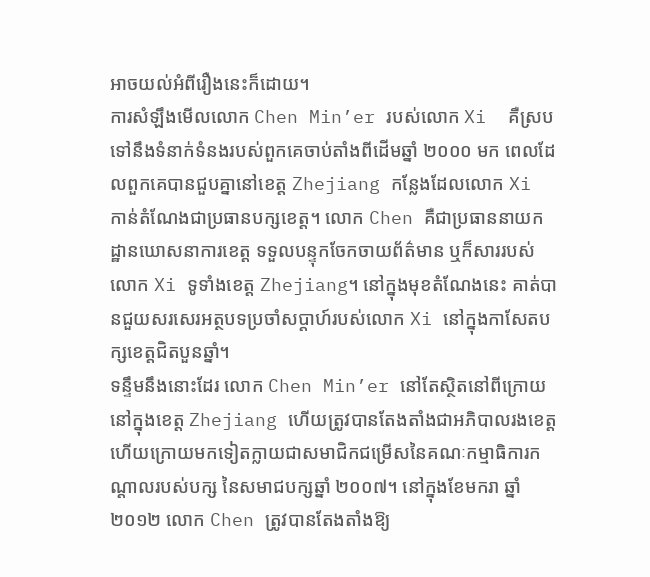អាចយល់អំពីរឿងនេះក៏ដោយ។
ការសំឡឹងមើលលោក Chen Min’er របស់លោក Xi  គឺស្របទៅនឹងទំនាក់ទំនងរបស់ពួកគេចាប់តាំងពីដើមឆ្នាំ ២០០០ មក ពេលដែលពួកគេបានជួបគ្នានៅខេត្ត Zhejiang កន្លែងដែលលោក Xi កាន់តំណែងជាប្រធានបក្សខេត្ត។ លោក Chen គឺជាប្រធាននាយកដ្ឋានឃោសនាការខេត្ត ទទួលបន្ទុកចែកចាយព័ត៌មាន ឬក៏សាររបស់លោក Xi ទូទាំងខេត្ត Zhejiang។ នៅក្នុងមុខតំណែងនេះ គាត់បានជួយសរសេរអត្ថបទប្រចាំសប្តាហ៍របស់លោក Xi នៅក្នុងកាសែតបក្សខេត្តជិតបួនឆ្នាំ។
ទន្ទឹមនឹងនោះដែរ លោក Chen Min’er នៅតែស្ថិតនៅពីក្រោយនៅក្នុងខេត្ត Zhejiang ហើយត្រូវបានតែងតាំងជាអភិបាលរងខេត្ត ហើយក្រោយមកទៀតក្លាយជាសមាជិកជម្រើសនៃគណៈកម្មាធិការកណ្តាលរបស់បក្ស នៃសមាជបក្សឆ្នាំ ២០០៧។ នៅក្នុងខែមករា ឆ្នាំ ២០១២ លោក Chen ត្រូវបានតែងតាំងឱ្យ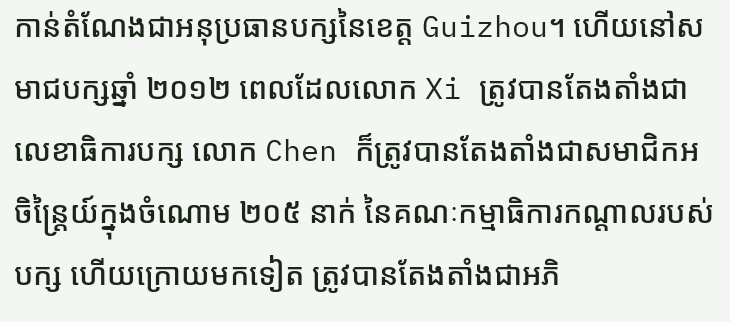កាន់តំណែងជាអនុប្រធានបក្សនៃខេត្ត Guizhou។ ហើយនៅសមាជបក្សឆ្នាំ ២០១២ ពេលដែលលោក Xi ត្រូវបានតែងតាំងជាលេខាធិការបក្ស លោក Chen ក៏ត្រូវបានតែងតាំងជាសមាជិកអចិន្ត្រៃយ៍ក្នុងចំណោម ២០៥ នាក់ នៃគណៈកម្មាធិការកណ្តាលរបស់បក្ស ហើយក្រោយមកទៀត ត្រូវបានតែងតាំងជាអភិ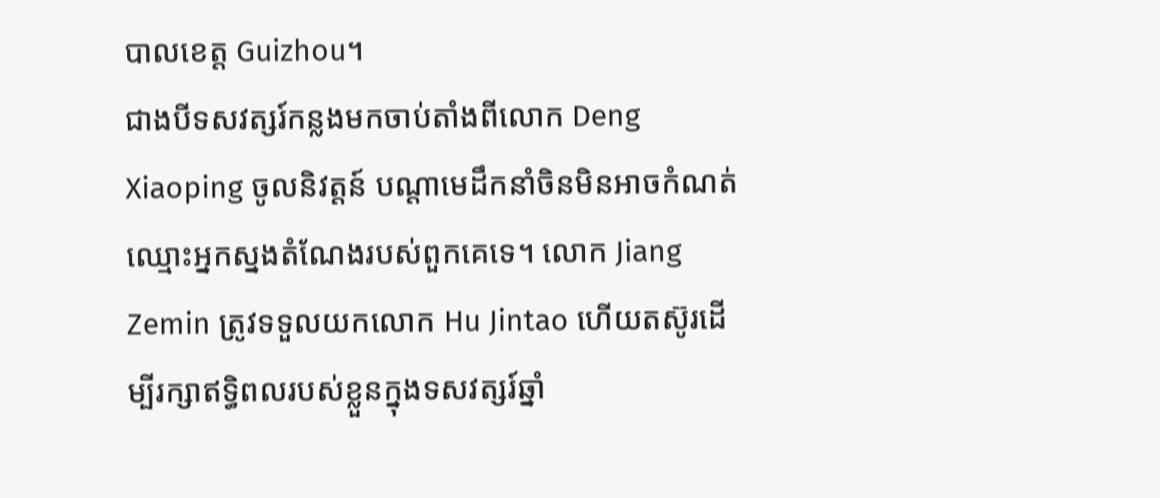បាលខេត្ត Guizhou។
ជាងបីទសវត្សរ៍កន្លងមកចាប់តាំងពីលោក Deng Xiaoping ចូលនិវត្តន៍ បណ្តាមេដឹកនាំចិនមិនអាចកំណត់ឈ្មោះអ្នកស្នងតំណែងរបស់ពួកគេទេ។ លោក Jiang Zemin ត្រូវទទួលយកលោក Hu Jintao ហើយតស៊ូរដើម្បីរក្សាឥទ្ធិពលរបស់ខ្លួនក្នុងទសវត្សរ៍ឆ្នាំ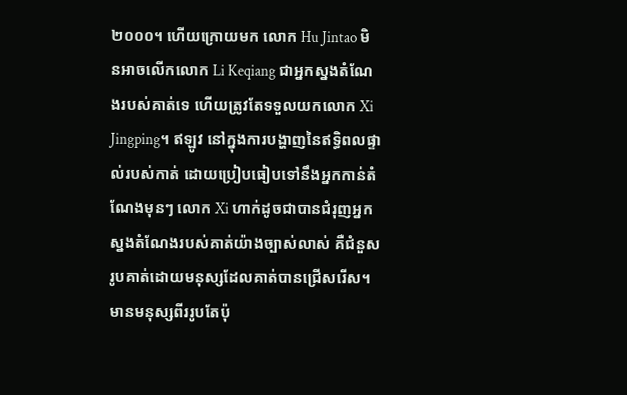២០០០។ ហើយក្រោយមក លោក Hu Jintao មិនអាចលើកលោក Li Keqiang ជាអ្នកស្នងតំណែងរបស់គាត់ទេ ហើយត្រូវតែទទួលយកលោក Xi Jingping។ ឥឡូវ នៅក្នុងការបង្ហាញនៃឥទ្ធិពលផ្ទាល់របស់កាត់ ដោយប្រៀបធៀបទៅនឹងអ្នកកាន់តំណែងមុនៗ លោក Xi ហាក់ដូចជាបានជំរុញអ្នកស្នងតំណែងរបស់គាត់យ៉ាងច្បាស់លាស់ គឺជំនួសរូបគាត់ដោយមនុស្សដែលគាត់បានជ្រើសរើស។ មានមនុស្សពីររូបតែប៉ុ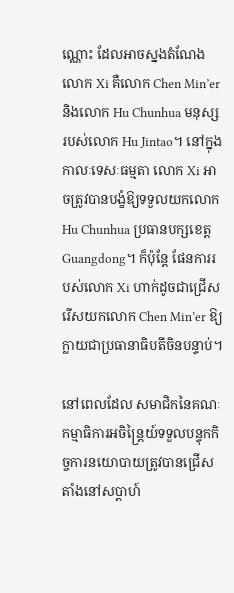ណ្ណោះ ដែលអាចស្នងតំណែងលោក Xi គឺលោក Chen Min’er និងលោក Hu Chunhua មនុស្សរបស់លោក Hu Jintao។ នៅក្នុងកាលៈទេសៈធម្មតា លោក Xi អាចត្រូវបានបង្ខំឱ្យទទួលយកលោក Hu Chunhua ប្រធានបក្សខេត្ត Guangdong។ ក៏ប៉ុន្តែ ផែនការរបស់លោក Xi ហាក់ដូចជាជ្រើសរើសយកលោក Chen Min’er ឱ្យក្លាយជាប្រធានាធិបតីចិនបន្ទាប់។

នៅពេលដែល សមាជិកនៃគណៈកម្មាធិការអចិន្ត្រៃយ៍ទទួលបន្ទុកកិច្ចការនយោបាយត្រូវបានជ្រើសតាំងនៅសប្តាហ៍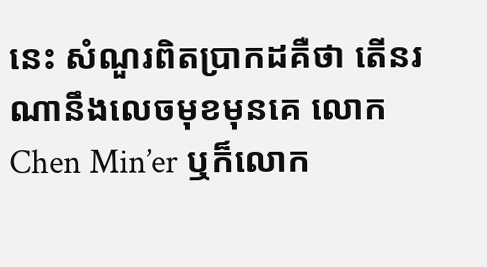នេះ សំណួរពិតប្រាកដគឺថា តើនរណានឹងលេចមុខមុនគេ លោក Chen Min’er ឬក៏លោក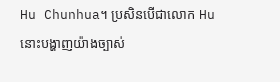Hu Chunhua។ ប្រសិនបើជាលោក Hu នោះបង្ហាញយ៉ាងច្បាស់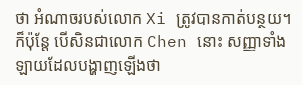ថា អំណាចរបស់លោក Xi ត្រូវបានកាត់បន្ថយ។ ក៏ប៉ុន្តែ បើសិនជាលោក Chen នោះ សញ្ញាទាំងឡាយដែលបង្ហាញឡើងថា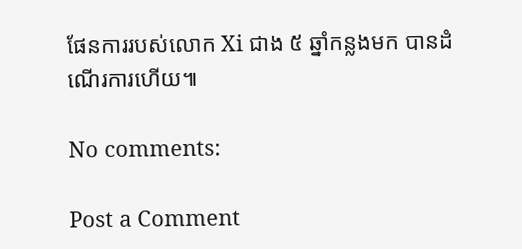ផែនការរបស់លោក Xi ជាង ៥ ឆ្នាំកន្លងមក បានដំណើរការហើយ៕

No comments:

Post a Comment